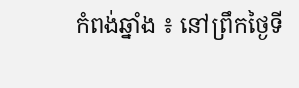កំពង់ឆ្នាំង ៖ នៅព្រឹកថ្ងៃទី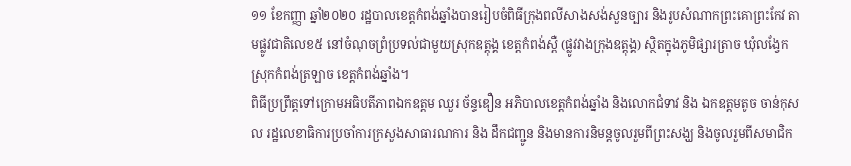១១ ខែកញ្ញា ឆ្នាំ២០២០ រដ្ឋបាលខេត្តកំពង់ឆ្នាំងបានរៀបចំពិធីក្រុងពលីសាងសង់សួនច្បារ និងរូបសំណាកព្រះគោព្រះកែវ តាមផ្លូវជាតិលេខ៥ នៅចំណុចព្រំប្រទល់ជាមួយស្រុកឧត្ដុង្គ ខេត្តកំពង់ស្ពឺ (ផ្លូវវាងក្រុងឧត្ដុង្គ) ស្ថិតក្នុងភូមិផ្សារត្រាច ឃុំលង្វែក ស្រុកកំពង់ត្រឡាច ខេត្តកំពង់ឆ្នាំង។
ពិធីប្រព្រឹត្តទៅក្រោមអធិបតីភាពឯកឧត្ដម ឈួរ ច័ន្ទឌឿន អភិបាលខេត្តកំពង់ឆ្នាំង និងលោកជំទាវ និង ឯកឧត្ដមតូច ចាន់កុសល រដ្ឋលេខាធិការប្រចាំការក្រសួងសាធារណការ និង ដឹកជញ្ជូន និងមានការនិមន្តចូលរួមពីព្រះសង្ឃ និងចូលរួមពីសមាជិក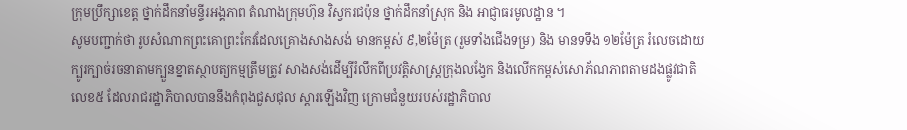ក្រុមប្រឹក្សាខេត្ត ថ្នាក់ដឹកនាំមន្ទីរអង្គភាព តំណាងក្រុមហ៊ុន វិស្វករជប៉ុន ថ្នាក់ដឹកនាំស្រុក និង អាជ្ញាធរមូលដ្ឋាន ។
សូមបញ្ជាក់ថា រូបសំណាកព្រះគោព្រះកែវដែលគ្រោងសាងសង់ មានកម្ពស់ ៩,២ម៉ែត្រ (រួមទាំងជើងទម្រ) និង មានទទឹង ១២ម៉ែត្រ រំលេចដោយក្បូរក្បាច់រចនាតាមក្បួនខ្នាតស្ថាបត្យកម្មត្រឹមត្រូវ សាងសង់ដើម្បីរំលឹកពីប្រវត្តិសាស្ត្រក្រុងលង្វែក និងលើកកម្ពស់សោភ័ណភាពតាមដងផ្លូវជាតិលេខ៥ ដែលរាជរដ្ឋាភិបាលបាននឹងកំពុងជួសជុល ស្ដារឡើងវិញ ក្រោមជំនួយរបស់រដ្ឋាភិបាល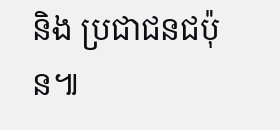និង ប្រជាជនជប៉ុន៕